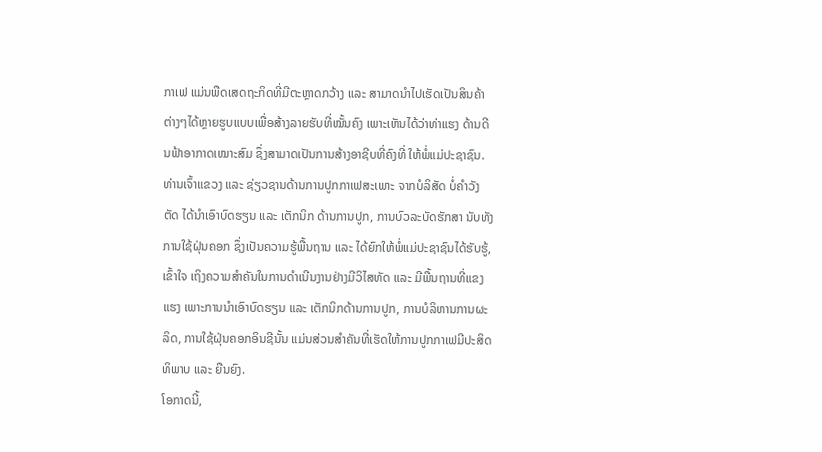ກາເຟ ແມ່ນພືດເສດຖະກິດທີ່ມີຕະຫຼາດກວ້າງ ແລະ ສາມາດນໍາໄປເຮັດເປັນສິນຄ້າຕ່າງໆໄດ້ຫຼາຍຮູບແບບເພື່ອສ້າງລາຍຮັບທີ່ໝັ້ນຄົງ ເພາະເຫັນໄດ້ວ່າທ່າແຮງ ດ້ານດີນຟ້າອາກາດເໝາະສົມ ຊຶ່ງສາມາດເປັນການສ້າງອາຊີບທີ່ຄົງທີ່ ໃຫ້ພໍ່ແມ່ປະຊາຊົນ. ທ່ານເຈົ້າແຂວງ ແລະ ຊ່ຽວຊານດ້ານການປູກກາເຟສະເພາະ ຈາກບໍລິສັດ ບໍ່ຄຳວັງຕັດ ໄດ້ນຳເອົາບົດຮຽນ ແລະ ເຕັກນິກ ດ້ານການປູກ, ການບົວລະບັດຮັກສາ ນັບທັງການໃຊ້ຝຸ່ນຄອກ ຊຶ່ງເປັນຄວາມຮູ້ພື້ນຖານ ແລະ ໄດ້ຍົກໃຫ້ພໍ່ແມ່ປະຊາຊົນໄດ້ຮັບຮູ້, ເຂົ້າໃຈ ເຖິງຄວາມສຳຄັນໃນການດໍາເນີນງານຢ່າງມີວິໄສທັດ ແລະ ມີພື້ນຖານທີ່ແຂງແຮງ ເພາະການນໍາເອົາບົດຮຽນ ແລະ ເຕັກນິກດ້ານການປູກ, ການບໍລິຫານການຜະລິດ, ການໃຊ້ຝຸ່ນຄອກອິນຊີນັ້ນ ແມ່ນສ່ວນສໍາຄັນທີ່ເຮັດໃຫ້ການປູກກາເຟມີປະສິດທິພາບ ແລະ ຍືນຍົງ.
ໂອກາດນີ້,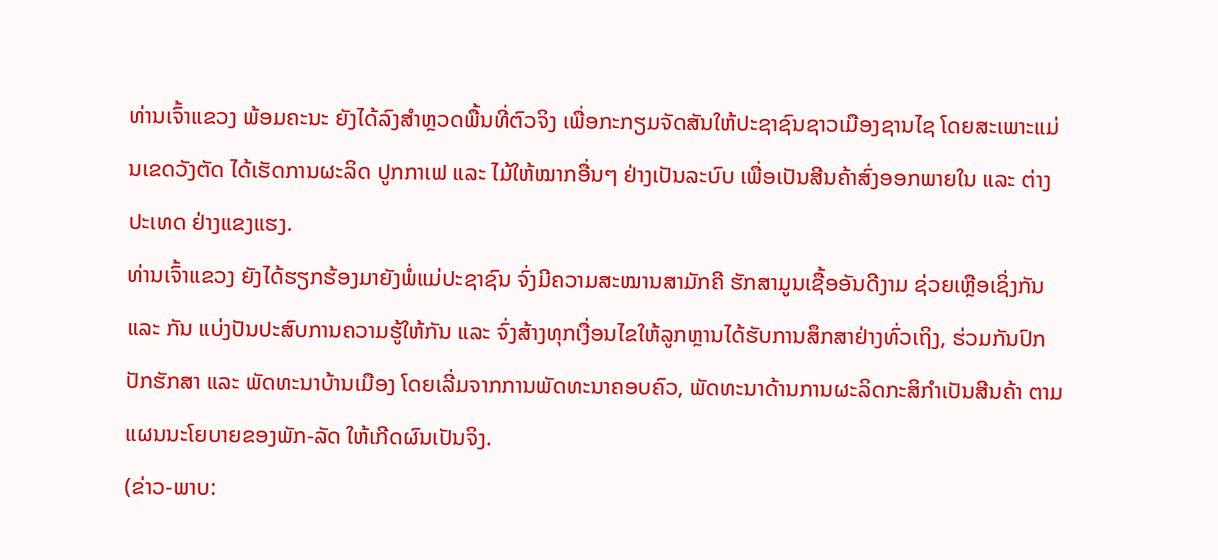ທ່ານເຈົ້າແຂວງ ພ້ອມຄະນະ ຍັງໄດ້ລົງສຳຫຼວດພື້ນທີ່ຕົວຈິງ ເພື່ອກະກຽມຈັດສັນໃຫ້ປະຊາຊົນຊາວເມືອງຊານໄຊ ໂດຍສະເພາະແມ່ນເຂດວັງຕັດ ໄດ້ເຮັດການຜະລິດ ປູກກາເຟ ແລະ ໄມ້ໃຫ້ໝາກອື່ນໆ ຢ່າງເປັນລະບົບ ເພື່ອເປັນສີນຄ້າສົ່ງອອກພາຍໃນ ແລະ ຕ່າງປະເທດ ຢ່າງແຂງແຮງ.
ທ່ານເຈົ້າແຂວງ ຍັງໄດ້ຮຽກຮ້ອງມາຍັງພໍ່ແມ່ປະຊາຊົນ ຈົ່ງມີຄວາມສະໝານສາມັກຄີ ຮັກສາມູນເຊື້ອອັນດີງາມ ຊ່ວຍເຫຼືອເຊິ່ງກັນ ແລະ ກັນ ແບ່ງປັນປະສົບການຄວາມຮູ້ໃຫ້ກັນ ແລະ ຈົ່ງສ້າງທຸກເງື່ອນໄຂໃຫ້ລູກຫຼານໄດ້ຮັບການສຶກສາຢ່າງທົ່ວເຖິງ, ຮ່ວມກັນປົກປັກຮັກສາ ແລະ ພັດທະນາບ້ານເມືອງ ໂດຍເລີ່ມຈາກການພັດທະນາຄອບຄົວ, ພັດທະນາດ້ານການຜະລິດກະສິກຳເປັນສີນຄ້າ ຕາມແຜນນະໂຍບາຍຂອງພັກ-ລັດ ໃຫ້ເກີດຜົນເປັນຈິງ.
(ຂ່າວ-ພາບ: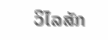ວິໄລສັກ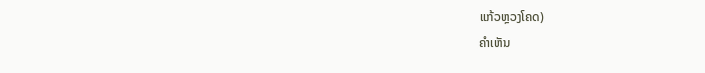ແກ້ວຫຼວງໂຄດ)
ຄໍາເຫັນ